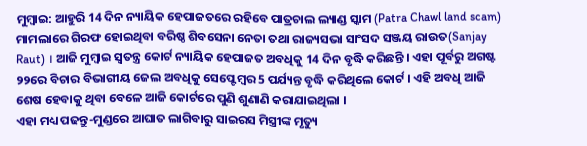ମୁମ୍ବାଇ: ଆହୁରି 14 ଦିନ ନ୍ୟାୟିକ ହେପାଜତରେ ରହିବେ ପାତ୍ରଚାଲ ଲ୍ୟାଣ୍ଡ ସ୍କାମ (Patra Chawl land scam) ମାମଲାରେ ଗିରଫ ହୋଇଥିବା ବରିଷ୍ଠ ଶିବସେନା ନେତା ତଥା ରାଜ୍ୟସଭା ସାଂସଦ ସଞ୍ଜୟ ରାଉତ(Sanjay Raut) । ଆଜି ମୁମ୍ବାଇ ସ୍ବତନ୍ତ୍ର କୋର୍ଟ ନ୍ୟାୟିକ ହେପାଜତ ଅବଧିକୁ 14 ଦିନ ବୃଦ୍ଧି କରିଛନ୍ତି । ଏହା ପୂର୍ବରୁ ଅଗଷ୍ଟ ୨୨ରେ ବିଚାର ବିଭାଗୀୟ ଜେଲ ଅବଧିକୁ ସେପ୍ଟେମ୍ବର 5 ପର୍ଯ୍ୟନ୍ତ ବୃଦ୍ଧି କରିଥିଲେ କୋର୍ଟ । ଏହି ଅବଧି ଆଜି ଶେଷ ହେବାକୁ ଥିବା ବେଳେ ଆଜି କୋର୍ଟରେ ପୁଣି ଶୁଣାଣି କରାଯାଇଥିଲା ।
ଏହା ମଧ୍ୟ ପଢନ୍ତୁ-ମୁଣ୍ଡରେ ଆଘାତ ଲାଗିବାରୁ ସାଇରସ ମିସ୍ତ୍ରୀଙ୍କ ମୃତ୍ୟୁ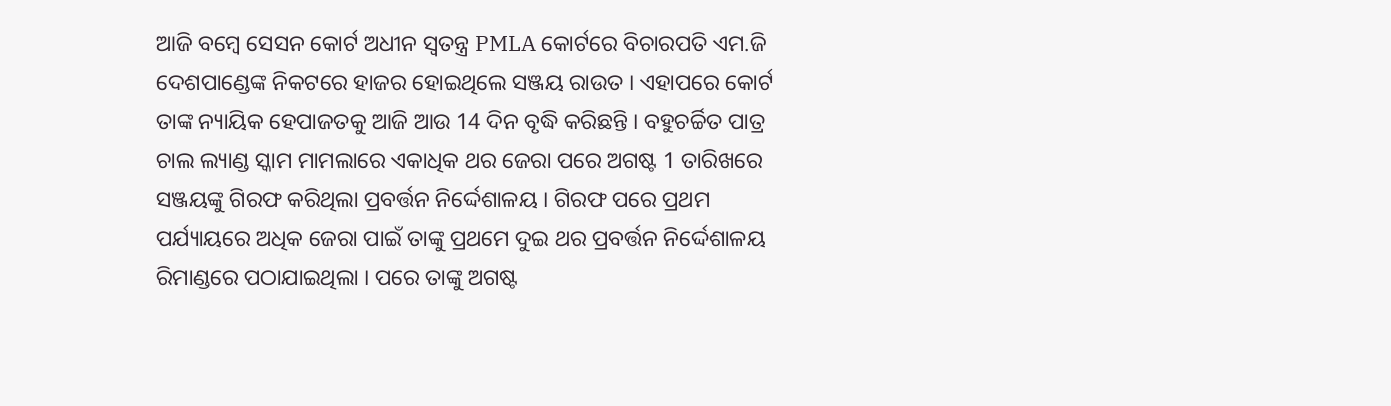ଆଜି ବମ୍ବେ ସେସନ କୋର୍ଟ ଅଧୀନ ସ୍ବତନ୍ତ୍ର PMLA କୋର୍ଟରେ ବିଚାରପତି ଏମ.ଜି ଦେଶପାଣ୍ଡେଙ୍କ ନିକଟରେ ହାଜର ହୋଇଥିଲେ ସଞ୍ଜୟ ରାଉତ । ଏହାପରେ କୋର୍ଟ ତାଙ୍କ ନ୍ୟାୟିକ ହେପାଜତକୁ ଆଜି ଆଉ 14 ଦିନ ବୃଦ୍ଧି କରିଛନ୍ତି । ବହୁଚର୍ଚ୍ଚିତ ପାତ୍ର ଚାଲ ଲ୍ୟାଣ୍ଡ ସ୍କାମ ମାମଲାରେ ଏକାଧିକ ଥର ଜେରା ପରେ ଅଗଷ୍ଟ 1 ତାରିଖରେ ସଞ୍ଜୟଙ୍କୁ ଗିରଫ କରିଥିଲା ପ୍ରବର୍ତ୍ତନ ନିର୍ଦ୍ଦେଶାଳୟ । ଗିରଫ ପରେ ପ୍ରଥମ ପର୍ଯ୍ୟାୟରେ ଅଧିକ ଜେରା ପାଇଁ ତାଙ୍କୁ ପ୍ରଥମେ ଦୁଇ ଥର ପ୍ରବର୍ତ୍ତନ ନିର୍ଦ୍ଦେଶାଳୟ ରିମାଣ୍ଡରେ ପଠାଯାଇଥିଲା । ପରେ ତାଙ୍କୁ ଅଗଷ୍ଟ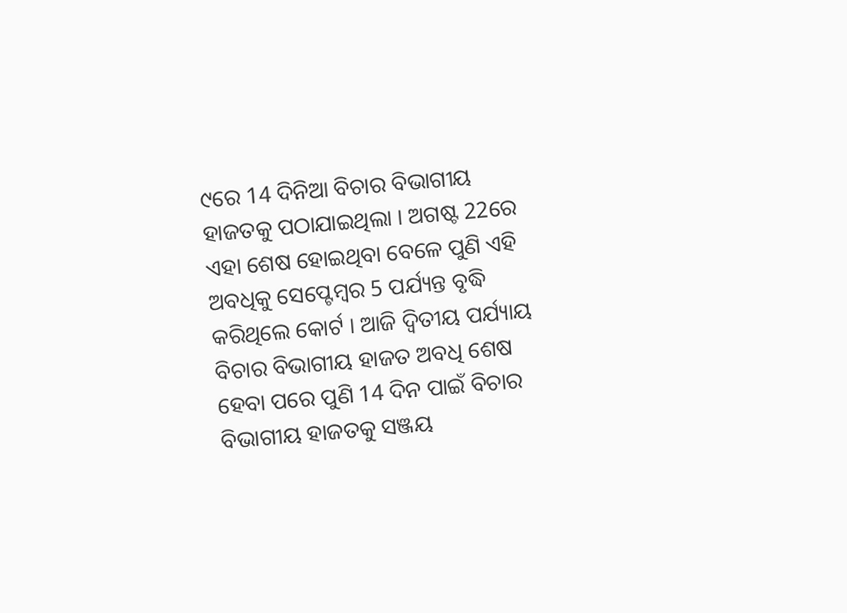୯ରେ 14 ଦିନିଆ ବିଚାର ବିଭାଗୀୟ ହାଜତକୁ ପଠାଯାଇଥିଲା । ଅଗଷ୍ଟ 22ରେ ଏହା ଶେଷ ହୋଇଥିବା ବେଳେ ପୁଣି ଏହି ଅବଧିକୁ ସେପ୍ଟେମ୍ବର 5 ପର୍ଯ୍ୟନ୍ତ ବୃଦ୍ଧି କରିଥିଲେ କୋର୍ଟ । ଆଜି ଦ୍ବିତୀୟ ପର୍ଯ୍ୟାୟ ବିଚାର ବିଭାଗୀୟ ହାଜତ ଅବଧି ଶେଷ ହେବା ପରେ ପୁଣି 14 ଦିନ ପାଇଁ ବିଚାର ବିଭାଗୀୟ ହାଜତକୁ ସଞ୍ଜୟ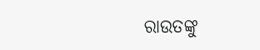ରାଉତଙ୍କୁ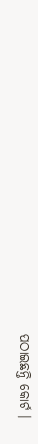ପଠାଇଛନ୍ତି କୋର୍ଟ ।